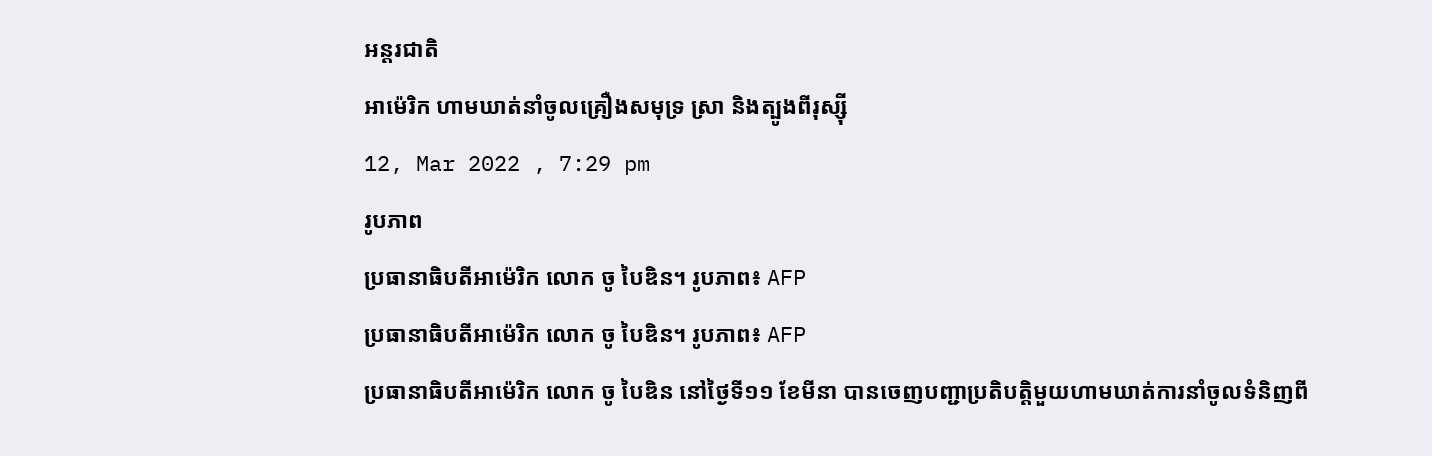អន្តរជាតិ
អាម៉េរិក ហាមឃាត់នាំចូលគ្រឿងសមុទ្រ ស្រា និងត្បូងពីរុស្ស៊ី
12, Mar 2022 , 7:29 pm
រូបភាព
ប្រធានាធិបតីអាម៉េរិក លោក ចូ បៃឌិន។ រូបភាព៖ AFP
ប្រធានាធិបតីអាម៉េរិក លោក ចូ បៃឌិន។ រូបភាព៖ AFP
ប្រធានាធិបតីអាម៉េរិក លោក ចូ បៃឌិន នៅថ្ងៃទី១១ ខែមីនា បានចេញបញ្ជាប្រតិបត្តិមួយហាមឃាត់ការនាំចូលទំនិញពី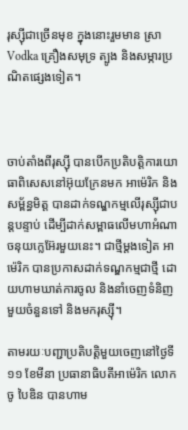រុស្ស៊ីជាច្រើនមុខ ក្នុងនោះរួមមាន ស្រាVodka គ្រឿងសមុទ្រ ត្បូង និងសម្ភារប្រណិតផ្សេងទៀត។



ចាប់តាំងពីរុស្ស៊ី បានបើកប្រតិបត្តិការយោធាពិសេសនៅអ៊ុយក្រែនមក អាម៉េរិក និងសម្ព័ន្ធមិត្ត បានដាក់ទណ្ឌកម្មលើរុស្ស៊ីជាបន្តបន្ទាប់ ដើម្បីដាក់សម្ពាធលើមហាអំណាចនុយក្លេអ៊ែរមួយនេះ។ ជាថ្មីម្តងទៀត អាម៉េរិក បានប្រកាសដាក់ទណ្ឌកម្មជាថ្មី ដោយហាមឃាត់ការចូល និងនាំចេញទំនិញមួយចំនួនទៅ និងមករុស្ស៊ី។

តាមរយៈបញ្ជាប្រតិបត្តិមួយចេញនៅថ្ងៃទី១១ ខែមីនា ប្រធានាធិបតីអាម៉េរិក លោក ចូ បៃឌិន បានហាម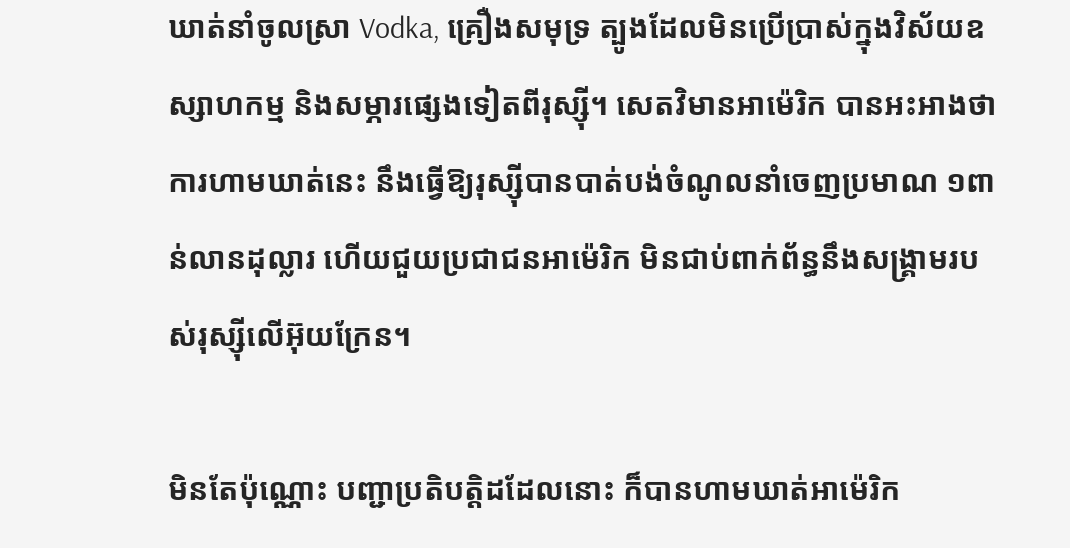ឃាត់នាំចូលស្រា Vodka, គ្រឿងសមុទ្រ ត្បូងដែលមិនប្រើប្រាស់ក្នុងវិស័យឧស្សាហកម្ម និងសម្ភារផ្សេងទៀតពីរុស្ស៊ី។ សេតវិមានអាម៉េរិក បានអះអាងថា ការហាមឃាត់នេះ នឹងធ្វើឱ្យរុស្ស៊ីបានបាត់បង់ចំណូលនាំចេញប្រមាណ ១ពាន់លានដុល្លារ ហើយជួយប្រជាជនអាម៉េរិក មិនជាប់ពាក់ព័ន្ធនឹងសង្រ្គាមរបស់រុស្ស៊ីលើអ៊ុយក្រែន។

មិនតែប៉ុណ្ណោះ បញ្ជាប្រតិបត្តិដដែលនោះ ក៏បានហាមឃាត់អាម៉េរិក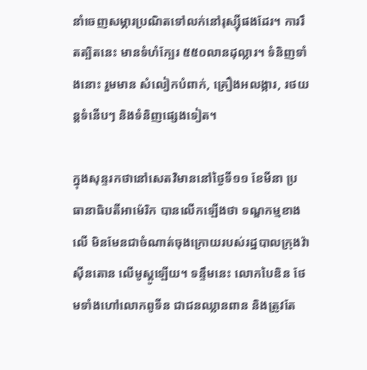នាំចេញសម្ភារប្រណិតទៅលក់នៅរុស្ស៊ីផងដែរ។ ការរឹតត្បិតនេះ មានទំហំក្បែរ ៥៥០លានដុល្លារ។ ទំនិញទាំងនោះ រួមមាន សំលៀកបំពាក់, គ្រឿងអលង្ការ, រថយន្តទំនើបៗ និងទំនិញផ្សេងទៀត។

ក្នុងសុន្ទរកថានៅសេតវិមាននៅថ្ងៃទី១១ ខែមីនា ប្រធានាធិបតីអាម៉េរិក បានលើកឡើងថា ទណ្ឌកម្មខាងលើ មិនមែនជាចំណាត់ចុងក្រោយរបស់រដ្ឋបាលក្រុងវ៉ាស៊ីនតោន លើមូស្គូឡើយ។ ទន្ទឹមនេះ លោកបៃឌិន ថែមទាំងហៅលោកពូទីន ជាជនឈ្លានពាន និងត្រូវតែ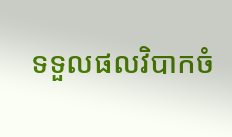ទទួលផលវិបាកចំ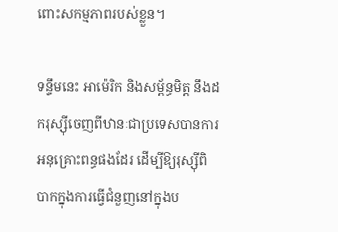ពោះសកម្មភាពរបស់ខ្លួន។

ទន្ទឹមនេះ អាម៉េរិក និងសម្ព័ន្ធមិត្ត នឹងដករុស្ស៊ីចេញពីឋានៈជាប្រទេសបានការអនុគ្រោះពន្ធផងដែរ ដើម្បីឱ្យរុស្ស៊ីពិបាកក្នុងការធ្វើជំនួញនៅក្នុងប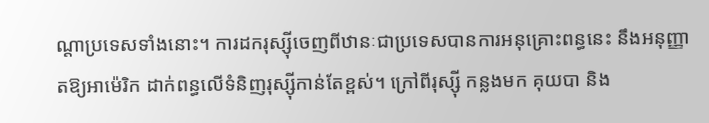ណ្តាប្រទេសទាំងនោះ។ ការដករុស្ស៊ីចេញពីឋានៈជាប្រទេសបានការអនុគ្រោះពន្ធនេះ នឹងអនុញ្ញាតឱ្យអាម៉េរិក ដាក់ពន្ធលើទំនិញរុស្ស៊ីកាន់តែខ្ពស់។ ក្រៅពីរុស្ស៊ី កន្លងមក គុយបា និង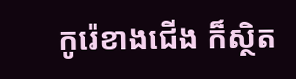កូរ៉េខាងជើង ក៏ស្ថិត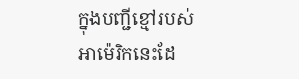ក្នុងបញ្ជីខ្មៅរបស់អាម៉េរិកនេះដែ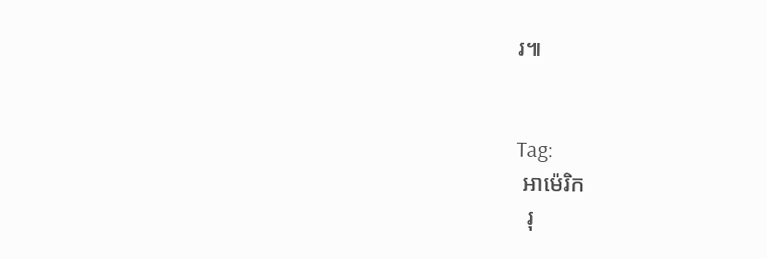រ៕


Tag:
 អាម៉េរិក
  រុ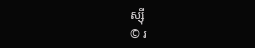ស្ស៊ី
© រ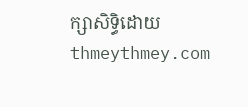ក្សាសិទ្ធិដោយ thmeythmey.com